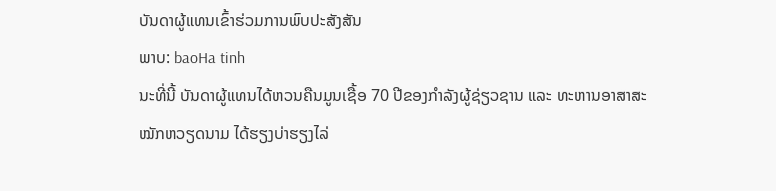ບັນດາຜູ້ແທນເຂົ້າຮ່ວມການພົບປະສັງສັນ
ພາບ: baoHa tinh
ນະທີ່ນີ້ ບັນດາຜູ້ແທນໄດ້ຫວນຄືນມູນເຊື້ອ 70 ປີຂອງກຳລັງຜູ້ຊ່ຽວຊານ ແລະ ທະຫານອາສາສະໝັກຫວຽດນາມ ໄດ້ຮຽງບ່າຮຽງໄລ່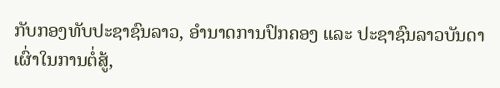ກັບກອງທັບປະຊາຊົນລາວ, ອຳນາດການປົກຄອງ ແລະ ປະຊາຊົນລາວບັນດາເຜົ່າໃນການຕໍ່ສູ້,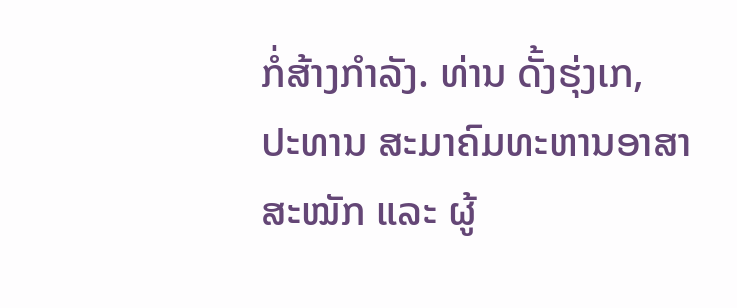ກໍ່ສ້າງກຳລັງ. ທ່ານ ດັ້ງຮຸ່ງເກ, ປະທານ ສະມາຄົມທະຫານອາສາສະໝັກ ແລະ ຜູ້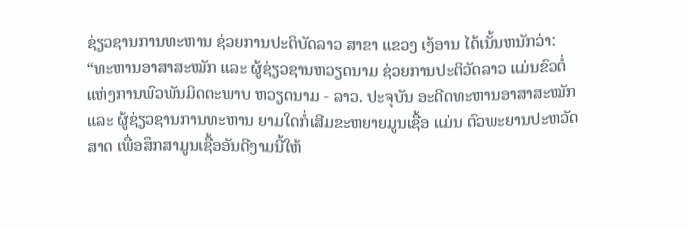ຊ່ຽວຊານການທະຫານ ຊ່ວຍການປະຕິບັດລາວ ສາຂາ ແຂວງ ເງ້ອານ ໄດ້ເນັ້ນຫນັກວ່າ:
“ທະຫານອາສາສະໝັກ ແລະ ຜູ້ຊ່ຽວຊານຫວຽດນາມ ຊ່ວຍການປະຕິວັດລາວ ແມ່ນຂົວຕໍ່ແຫ່ງການພົວພັນມິດຕະພາບ ຫວຽດນາມ - ລາວ. ປະຈຸບັນ ອະດີດທະຫານອາສາສະໝັກ ແລະ ຜູ້ຊ່ຽວຊານການທະຫານ ຍາມໃດກໍ່ເສີມຂະຫຍາຍມູນເຊື້ອ ແມ່ນ ຕົວພະຍານປະຫວັດສາດ ເພື່ອສຶກສາມູນເຊື້ອອັນດີງາມນີ້ໃຫ້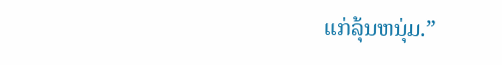ແກ່ລຸ້ນຫນຸ່ມ.”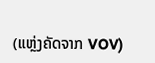(ແຫຼ່ງຄັດຈາກ VOV)